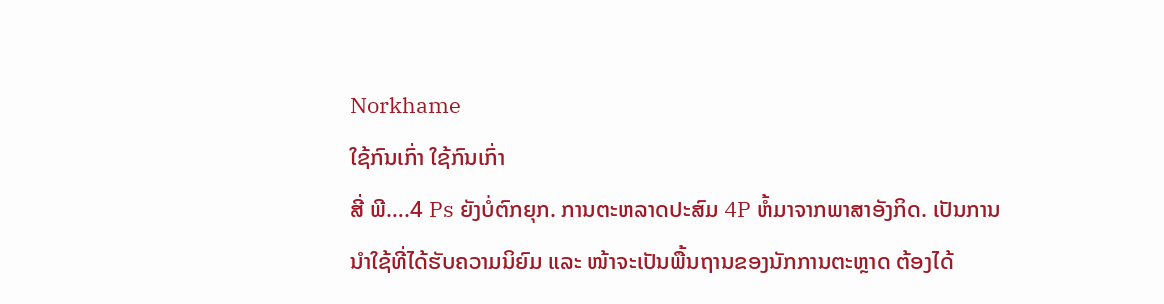Norkhame
ໃຊ້ກົນເກົ່າ ໃຊ້ກົນເກົ່າ
ສີ່ ພີ….4 Ps ຍັງບໍ່ຕົກຍຸກ. ການຕະຫລາດປະສົມ 4P ຫໍ້ມາຈາກພາສາອັງກິດ. ເປັນການນຳໃຊ້ທີ່ໄດ້ຮັບຄວາມນິຍົມ ແລະ ໜ້າຈະເປັນພື້ນຖານຂອງນັກການຕະຫຼາດ ຕ້ອງໄດ້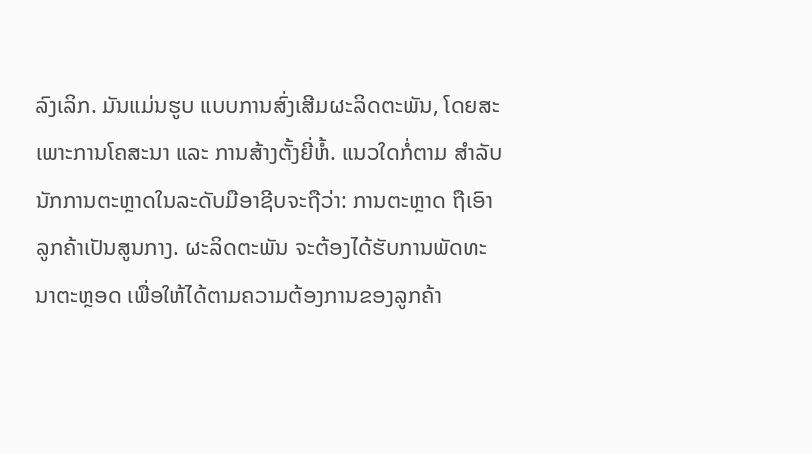ລົງເລິກ. ມັນແມ່ນຮູບ ແບບການສົ່ງເສີມຜະລິດຕະພັນ, ໂດຍສະເພາະການໂຄສະນາ ແລະ ການສ້າງຕັ້ງຍີ່ຫໍ້. ແນວໃດກໍ່ຕາມ ສຳລັບນັກການຕະຫຼາດໃນລະດັບມືອາຊີບຈະຖືວ່າ: ການຕະຫຼາດ ຖືເອົາລູກຄ້າເປັນສູນກາງ. ຜະລິດຕະພັນ ຈະຕ້ອງໄດ້ຮັບການພັດທະນາຕະຫຼອດ ເພື່ອໃຫ້ໄດ້ຕາມຄວາມຕ້ອງການຂອງລູກຄ້າ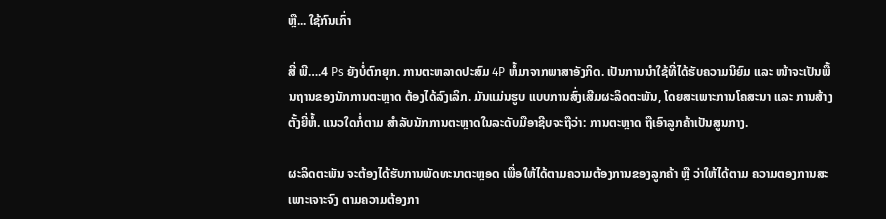ຫຼື... ໃຊ້ກົນເກົ່າ

ສີ່ ພີ….4 Ps ຍັງບໍ່ຕົກຍຸກ. ການຕະຫລາດປະສົມ 4P ຫໍ້ມາຈາກພາສາອັງກິດ. ເປັນການນຳໃຊ້ທີ່ໄດ້ຮັບຄວາມນິຍົມ ແລະ ໜ້າຈະເປັນພື້ນຖານຂອງນັກການຕະຫຼາດ ຕ້ອງໄດ້ລົງເລິກ. ມັນແມ່ນຮູບ ແບບການສົ່ງເສີມຜະລິດຕະພັນ, ໂດຍສະເພາະການໂຄສະນາ ແລະ ການສ້າງຕັ້ງຍີ່ຫໍ້. ແນວໃດກໍ່ຕາມ ສຳລັບນັກການຕະຫຼາດໃນລະດັບມືອາຊີບຈະຖືວ່າ: ການຕະຫຼາດ ຖືເອົາລູກຄ້າເປັນສູນກາງ.

ຜະລິດຕະພັນ ຈະຕ້ອງໄດ້ຮັບການພັດທະນາຕະຫຼອດ ເພື່ອໃຫ້ໄດ້ຕາມຄວາມຕ້ອງການຂອງລູກຄ້າ ຫຼື ວ່າໃຫ້ໄດ້ຕາມ ຄວາມຕອງການສະເພາະເຈາະຈົງ ຕາມຄວາມຕ້ອງກາ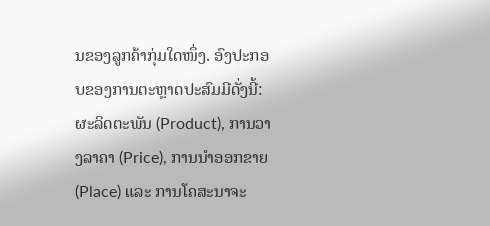ນຂອງລູກຄ້າກຸ່ມໃດໜຶ່ງ. ອົງປະກອບຂອງການຕະຫຼາດປະສົມມີດັ່ງນີ້: ຜະລິດຕະພັນ (Product), ການວາງລາຄາ (Price), ການນຳອອກຂາຍ (Place) ແລະ ການໂຄສະນາຈະ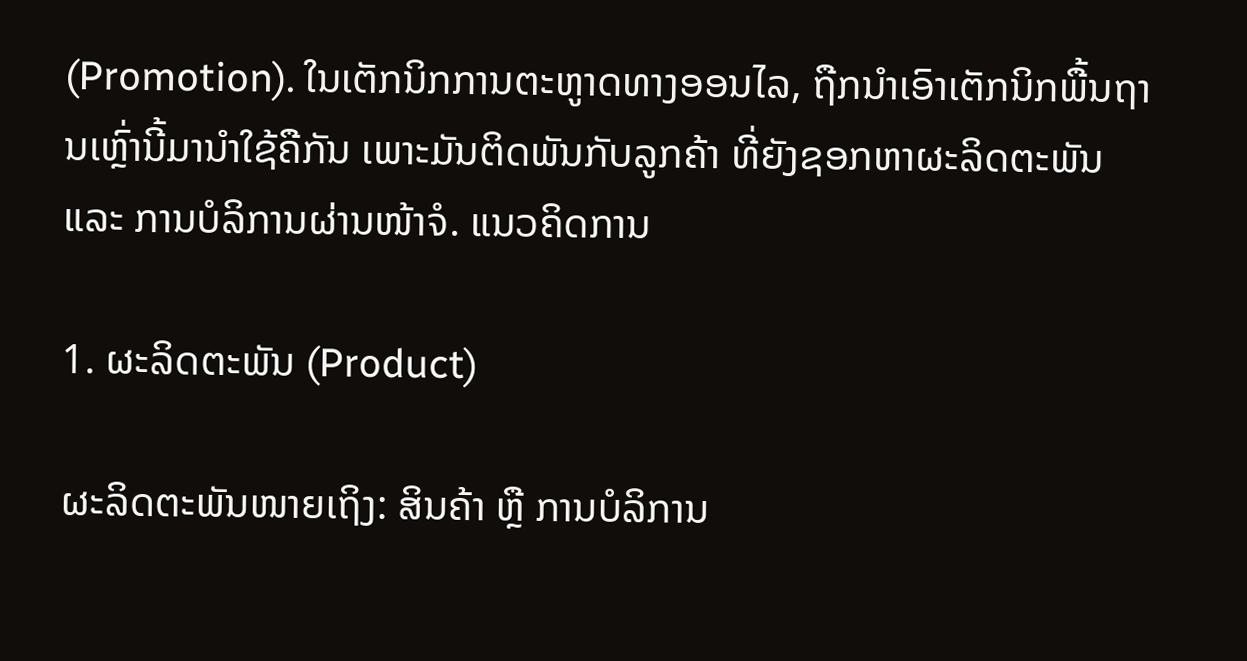(Promotion). ໃນເຕັກນິກການຕະຫູາດທາງອອນໄລ, ຖືກນຳເອົາເຕັກນິກພື້ນຖານເຫຼົ່ານີ້ມານຳໃຊ້ຄືກັນ ເພາະມັນຕິດພັນກັບລູກຄ້າ ທີ່ຍັງຊອກຫາຜະລິດຕະພັນ ແລະ ການບໍລິການຜ່ານໜ້າຈໍ. ແນວຄິດການ

1. ຜະລິດຕະພັນ (Product)

ຜະລິດຕະພັນໜາຍເຖິງ: ສິນຄ້າ ຫຼື ການບໍລິການ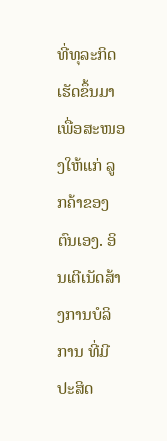ທີ່ທຸລະກິດເຮັດຂຶ້ນມາ ເພື່ອສະໜອງໃຫ້ແກ່ ລູກຄ້າຂອງຕົນເອງ. ອິນເຕີເນັດສ້າງການບໍລິການ ທີ່ມີປະສິດ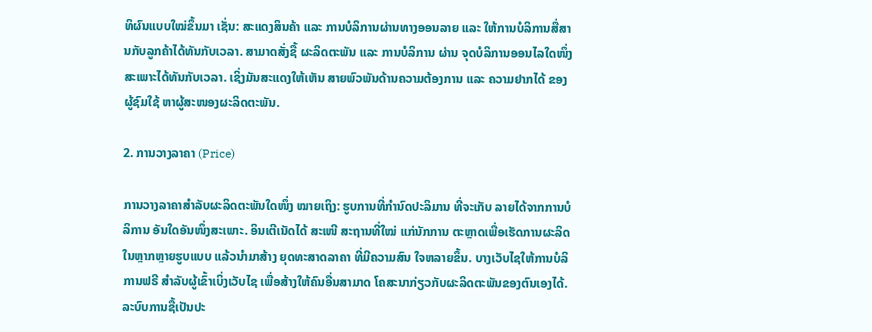ທິຜົນແບບໃໝ່ຂຶ້ນມາ ເຊັ່ນ: ສະແດງສິນຄ້າ ແລະ ການບໍລິການຜ່ານທາງອອນລາຍ ແລະ ໃຫ້ການບໍລິການສື່ສານກັບລູກຄ້າໄດ້ທັນກັບເວລາ. ສາມາດສັ່ງຊື້ ຜະລິດຕະພັນ ແລະ ການບໍລິການ ຜ່ານ ຈຸດບໍລິການອອນໄລໃດໜຶ່ງສະເພາະໄດ້ທັນກັບເວລາ. ເຊິ່ງມັນສະແດງໃຫ້ເຫັນ ສາຍພົວພັນດ້ານຄວາມຕ້ອງການ ແລະ ຄວາມຢາກໄດ້ ຂອງຜູ້ຊົມໃຊ້ ຫາຜູ້ສະໜອງຜະລິດຕະພັນ.

2. ການວາງລາຄາ (Price)

ການວາງລາຄາສຳລັບຜະລິດຕະພັນໃດໜຶ່ງ ໝາຍເຖິງ: ຮູບການທີ່ກຳນົດປະລິມານ ທີ່ຈະເກັບ ລາຍໄດ້ຈາກການບໍລິການ ອັນໃດອັນໜຶ່ງສະເພາະ. ອິນເຕີເນັດໄດ້ ສະເໜີ ສະຖານທີ່ໃໝ່ ແກ່ນັກການ ຕະຫຼາດເພື່ອເຮັດການຜະລິດ ໃນຫຼາກຫຼາຍຮູບແບບ ແລ້ວນຳມາສ້າງ ຍຸດທະສາດລາຄາ ທີ່ມີຄວາມສົນ ໃຈຫລາຍຂຶ້ນ. ບາງເວັບໄຊໃຫ້ການບໍລິການຟຣີ ສຳລັບຜູ້ເຂົ້າເບິ່ງເວັບໄຊ ເພື່ອສ້າງໃຫ້ຄົນອື່ນສາມາດ ໂຄສະນາກ່ຽວກັບຜະລິດຕະພັນຂອງຕົນເອງໄດ້. ລະບົບການຊື້ເປັນປະ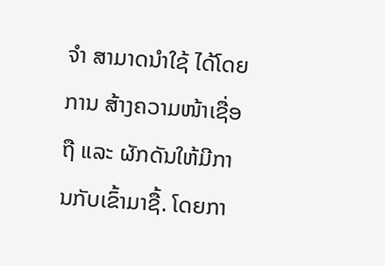ຈຳ ສາມາດນຳໃຊ້ ໄດ້ໂດຍການ ສ້າງຄວາມໜ້າເຊື່ອຖື ແລະ ຜັກດັນໃຫ້ມີການກັບເຂົ້າມາຊື້. ໂດຍກາ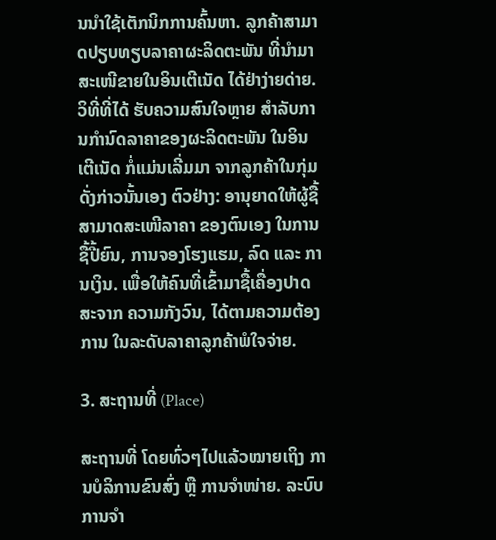ນນຳໃຊ້ເຕັກນິກການຄົ້ນຫາ. ລູກຄ້າສາມາດປຽບທຽບລາຄາຜະລິດຕະພັນ ທີ່ນຳມາສະເໜີຂາຍໃນອິນເຕີເນັດ ໄດ້ຢ່າງ່າຍດ່າຍ. ວິທີ່ທີ່ໄດ້ ຮັບຄວາມສົນໃຈຫຼາຍ ສຳລັບການກຳນົດລາຄາຂອງຜະລິດຕະພັນ ໃນອິນເຕີເນັດ ກໍ່ແມ່ນເລີ່ມມາ ຈາກລູກຄ້າໃນກຸ່ມດັ່ງກ່າວນັ້ນເອງ ຕົວຢ່າງ: ອານຸຍາດໃຫ້ຜູ້ຊື້ ສາມາດສະເໜີລາຄາ ຂອງຕົນເອງ ໃນການຊື້ປີ້ຍົນ, ການຈອງໂຮງແຮມ, ລົດ ແລະ ການເງິນ. ເພື່ອໃຫ້ຄົນທີ່ເຂົ້າມາຊື້ເຄື່ອງປາດສະຈາກ ຄວາມກັງວົນ, ໄດ້ຕາມຄວາມຕ້ອງການ ໃນລະດັບລາຄາລູກຄ້າພໍໃຈຈ່າຍ.

3. ສະຖານທີ່ (Place)

ສະຖານທີ່ ໂດຍທົ່ວໆໄປແລ້ວໝາຍເຖິງ ການບໍລິການຂົນສົ່ງ ຫຼື ການຈຳໜ່າຍ. ລະບົບການຈຳ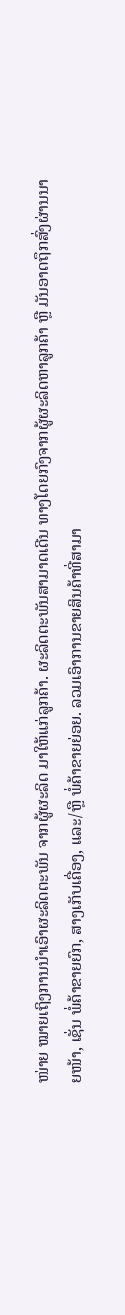ໜ່າຍ ໝາຍເຖິງການນຳເອົາຜະລິດຕະພັນ ຈາກຜູ້ຜະລິດ ມາໃຫ້ແກ່ລູກຄ້າ. ຜະລິດຕະພັນສາມາດເດີນ ທາງໂດຍກົງຈາກຜູ້ຜະລິດຫາລູກຄ້າ ຫຼື ມັນອາດຖຶກສົ່ງຜ່ານນາຍໜ້າ, ເຊັ່ນ ພໍ່ຄ້າຂາຍຍົກ, ສາງເກັບເຄື່ອງ, ແລະ/ຫຼື ພໍ່ຄ້າຂາຍຍ່ອຍ. ລວມເອົາການຂາຍສິນຄ້າທີ່ສາມາ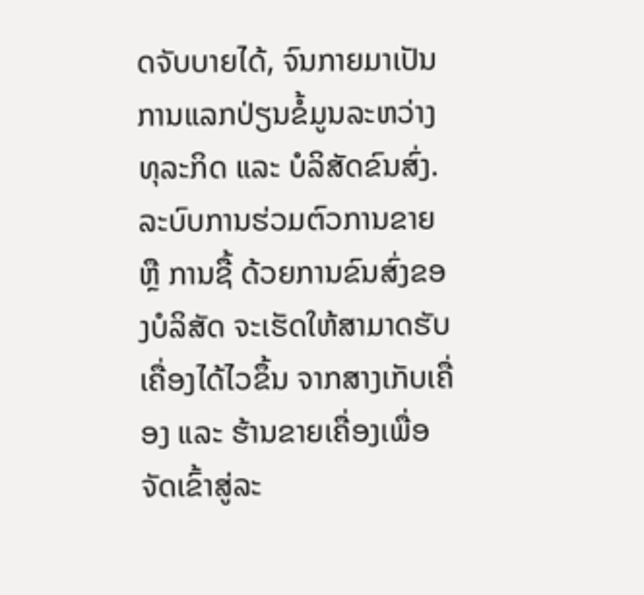ດຈັບບາຍໄດ້, ຈົນກາຍມາເປັນ ການແລກປ່ຽນຂໍ້ມູນລະຫວ່າງທຸລະກິດ ແລະ ບໍລິສັດຂົນສົ່ງ. ລະບົບການຮ່ວມຕົວການຂາຍ ຫຼື ການຊື້ ດ້ວຍການຂົນສົ່ງຂອງບໍລິສັດ ຈະເຮັດໃຫ້ສາມາດຮັບເຄື່ອງໄດ້ໄວຂຶ້ນ ຈາກສາງເກັບເຄື່ອງ ແລະ ຮ້ານຂາຍເຄື່ອງເພື່ອຈັດເຂົ້າສູ່ລະ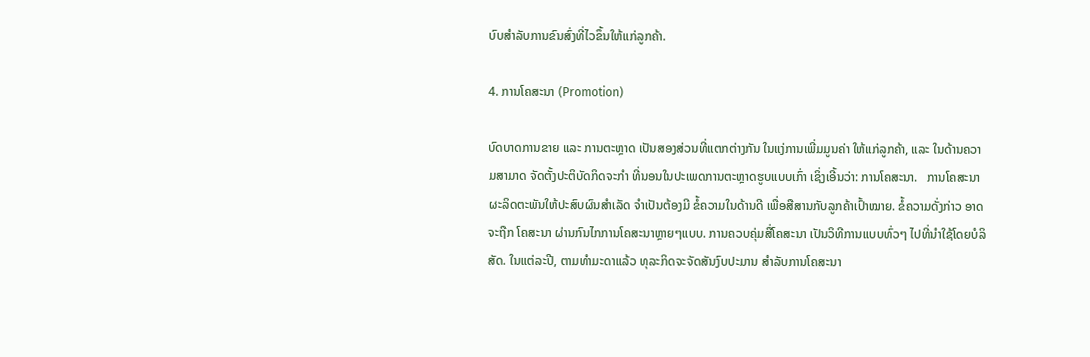ບົບສຳລັບການຂົນສົ່ງທີ່ໄວຂຶ້ນໃຫ້ແກ່ລູກຄ້າ.

4. ການໂຄສະນາ (Promotion)

ບົດບາດການຂາຍ ແລະ ການຕະຫຼາດ ເປັນສອງສ່ວນທີ່ແຕກຕ່າງກັນ ໃນແງ່ການເພີ່ມມູນຄ່າ ໃຫ້ແກ່ລູກຄ້າ, ແລະ ໃນດ້ານຄວາມສາມາດ ຈັດຕັ້ງປະຕິບັດກິດຈະກຳ ທີ່ນອນໃນປະເພດການຕະຫຼາດຮູບແບບເກົ່າ ເຊິ່ງເອີ້ນວ່າ: ການໂຄສະນາ.   ການໂຄສະນາຜະລິດຕະພັນໃຫ້ປະສົບຜົນສຳເລັດ ຈຳເປັນຕ້ອງມີ ຂໍ້ຄວາມໃນດ້ານດີ ເພື່ອສືສານກັບລູກຄ້າເປົ້າໝາຍ. ຂໍ້ຄວາມດັ່ງກ່າວ ອາດຈະຖືກ ໂຄສະນາ ຜ່ານກົນໄກການໂຄສະນາຫຼາຍໆແບບ. ການຄວບຄຸ່ມສື່ໂຄສະນາ ເປັນວິທີການແບບທົ່ວໆ ໄປທີ່ນຳໃຊ້ໂດຍບໍລິສັດ. ໃນແຕ່ລະປີ, ຕາມທຳມະດາແລ້ວ ທຸລະກິດຈະຈັດສັນງົບປະມານ ສຳລັບການໂຄສະນາ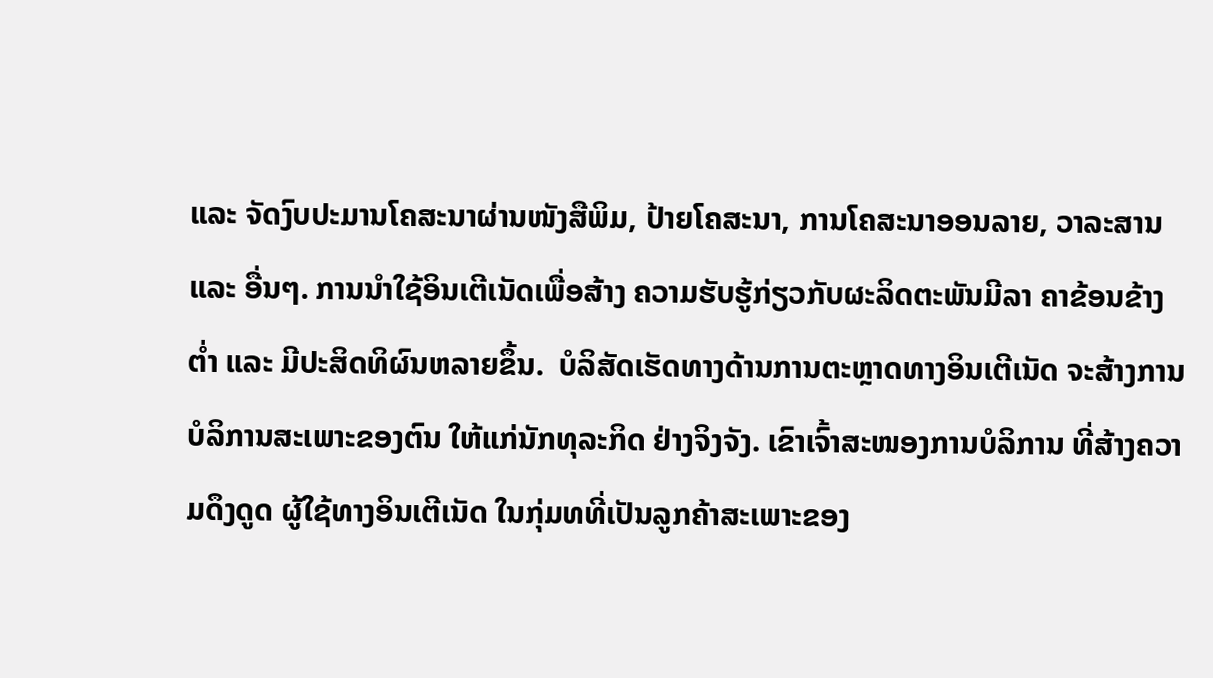ແລະ ຈັດງົບປະມານໂຄສະນາຜ່ານໜັງສືພິມ, ປ້າຍໂຄສະນາ, ການໂຄສະນາອອນລາຍ, ວາລະສານ ແລະ ອື່ນໆ. ການນຳໃຊ້ອິນເຕີເນັດເພື່ອສ້າງ ຄວາມຮັບຮູ້ກ່ຽວກັບຜະລິດຕະພັນມີລາ ຄາຂ້ອນຂ້າງຕໍ່າ ແລະ ມີປະສິດທິຜົນຫລາຍຂຶ້ນ.  ບໍລິສັດເຮັດທາງດ້ານການຕະຫຼາດທາງອິນເຕີເນັດ ຈະສ້າງການບໍລິການສະເພາະຂອງຕົນ ໃຫ້ແກ່ນັກທຸລະກິດ ຢ່າງຈິງຈັງ. ເຂົາເຈົ້າສະໜອງການບໍລິການ ທີ່ສ້າງຄວາມດຶງດູດ ຜູ້ໃຊ້ທາງອິນເຕີເນັດ ໃນກຸ່ມທທີ່ເປັນລູກຄ້າສະເພາະຂອງ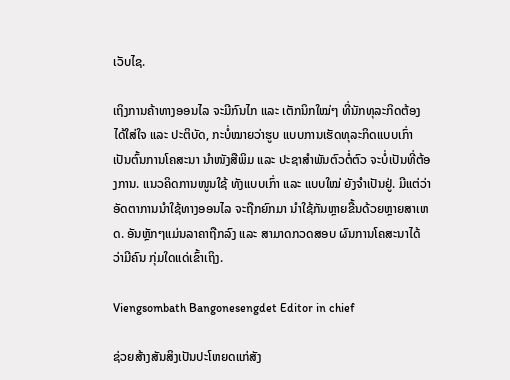ເວັບໄຊ.

ເຖິງການຄ້າທາງອອນໄລ ຈະມີກົນໄກ ແລະ ເຕັກນິກໃໝ່ໆ ທີ່ນັກທຸລະກິດຕ້ອງໄດ້ໃສ່ໃຈ ແລະ ປະຕິບັດ, ກະບໍ່ໝາຍວ່າຮູບ ແບບການເຮັດທຸລະກິດແບບເກົ່າ ເປັນຕົ້ນການໂຄສະນາ ນຳໜັງສືພິມ ແລະ ປະຊາສຳພັນຕົວຕໍ່ຕົວ ຈະບໍ່ເປັນທີ່ຕ້ອງການ. ແນວຄິດການໜູນໃຊ້ ທັງແບບເກົ່າ ແລະ ແບບໃໝ່ ຍັງຈຳເປັນຢູ່. ມີແຕ່ວ່າອັດຕາການນຳໃຊ້ທາງອອນໄລ ຈະຖືກຍົກມາ ນຳໃຊ້ກັນຫຼາຍຂື້ນດ້ວຍຫຼາຍສາເຫດ. ອັນຫຼັກໆແມ່ນລາຄາຖືກລົງ ແລະ ສາມາດກວດສອບ ຜົນການໂຄສະນາໄດ້ ວ່າມີຄົນ ກຸ່ມໃດແດ່ເຂົ້າເຖິງ.

Viengsombath Bangonesengdet Editor in chief

ຊ່ວຍສ້າງສັນສິງເປັນປະໂຫຍດແກ່ສັງ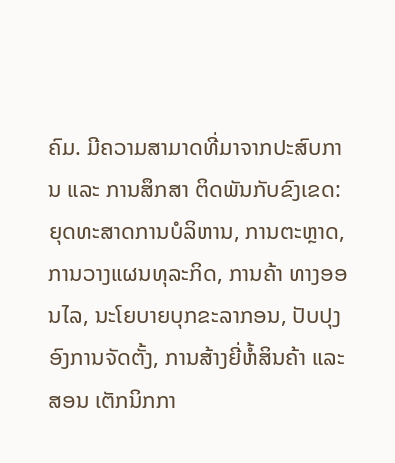ຄົມ. ມີຄວາມສາມາດທີ່ມາຈາກປະສົບການ ແລະ ການສຶກສາ ຕິດພັນກັບຂົງເຂດ: ຍຸດທະສາດການບໍລິຫານ, ການຕະຫຼາດ, ການວາງແຜນທຸລະກິດ, ການຄ້າ ທາງອອນໄລ, ນະໂຍບາຍບຸກຂະລາກອນ, ປັບປຸງອົງການຈັດຕັ້ງ, ການສ້າງຍີ່ຫໍ້ສິນຄ້າ ແລະ ສອນ ເຕັກນິກກາ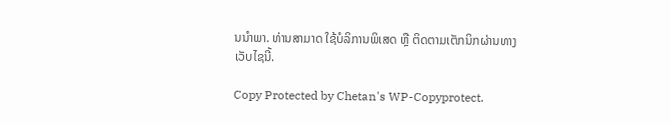ນນຳພາ. ທ່ານສາມາດ ໃຊ້ບໍລິການພິເສດ ຫຼື ຕິດຕາມເຕັກນິກຜ່ານທາງເວັບໄຊນີ້.

Copy Protected by Chetan's WP-Copyprotect.